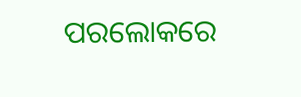ପରଲୋକରେ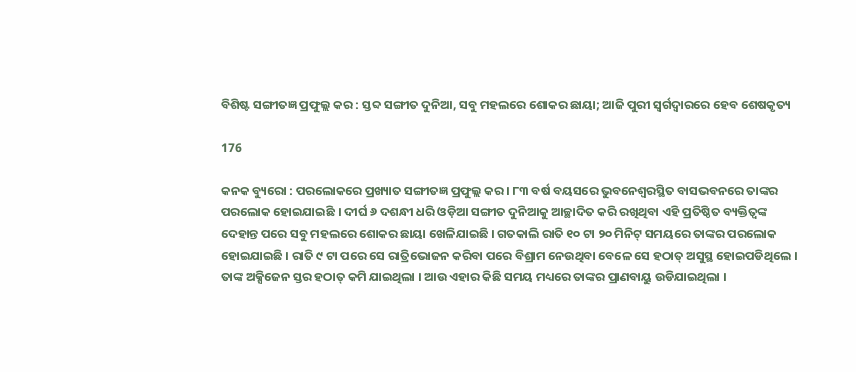ବିଶିଷ୍ଟ ସଙ୍ଗୀତଜ୍ଞ ପ୍ରଫୁଲ୍ଲ କର : ସ୍ତବ୍ଦ ସଙ୍ଗୀତ ଦୁନିଆ, ସବୁ ମହଲରେ ଶୋକର ଛାୟା; ଆଜି ପୁରୀ ସ୍ୱର୍ଗଦ୍ୱାରରେ ହେବ ଶେଷକୃତ୍ୟ

176

କନକ ବ୍ୟୁରୋ : ପରଲୋକରେ ପ୍ରଖ୍ୟାତ ସଙ୍ଗୀତଜ୍ଞ ପ୍ରଫୁଲ୍ଲ କର । ୮୩ ବର୍ଷ ବୟସରେ ଭୁବନେଶ୍ୱରସ୍ଥିତ ବାସଭବନରେ ତାଙ୍କର ପରଲୋକ ହୋଇଯାଇଛି । ଦୀର୍ଘ ୬ ଦଶନ୍ଧୀ ଧରି ଓଡ଼ିଆ ସଙ୍ଗୀତ ଦୁନିଆକୁ ଆଚ୍ଛାଦିତ କରି ରଖିଥିବା ଏହି ପ୍ରତିଷ୍ଠିତ ବ୍ୟକ୍ତିତ୍ୱଙ୍କ ଦେହାନ୍ତ ପରେ ସବୁ ମହଲରେ ଶୋକର ଛାୟା ଖେଳିଯାଇଛି । ଗତକାଲି ରାତି ୧୦ ଟା ୨୦ ମିନିଟ୍ ସମୟରେ ତାଙ୍କର ପରଲୋକ ହୋଇଯାଇଛି । ରାତି ୯ ଟା ପରେ ସେ ରାତ୍ରିଭୋଜନ କରିବା ପରେ ବିଶ୍ରାମ ନେଉଥିବା ବେଳେ ସେ ହଠାତ୍ ଅସୁସ୍ଥ ହୋଇପଡିଥିଲେ । ତାଙ୍କ ଅକ୍ସିଜେନ ସ୍ତର ହଠାତ୍ କମି ଯାଇଥିଲା । ଆଉ ଏହାର କିଛି ସମୟ ମଧ୍ୟରେ ତାଙ୍କର ପ୍ରାଣବାୟୁ ଉଡିଯାଇଥିଲା ।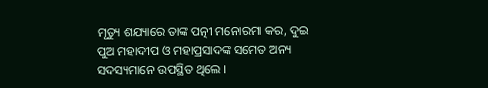ମୃତ୍ୟୁ ଶଯ୍ୟାରେ ତାଙ୍କ ପତ୍ନୀ ମନୋରମା କର, ଦୁଇ ପୁଅ ମହାଦୀପ ଓ ମହାପ୍ରସାଦଙ୍କ ସମେତ ଅନ୍ୟ ସଦସ୍ୟମାନେ ଉପସ୍ଥିତ ଥିଲେ ।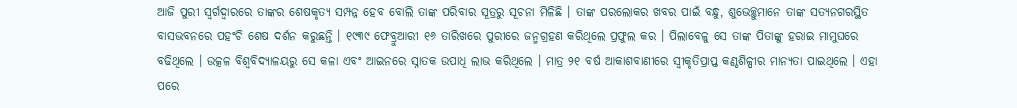ଆଜି ପୁରୀ ସ୍ୱର୍ଗଦ୍ୱାରରେ ତାଙ୍କର ଶେଷକୃତ୍ୟ ସମ୍ପନ୍ନ ହେବ ବୋଲି ତାଙ୍କ ପରିବାର ସୂତ୍ରରୁ ସୂଚନା ମିଳିଛି । ତାଙ୍କ ପରଲୋକର ଖବର ପାଇଁ ବନ୍ଧୁ, ଶୁଭେଚ୍ଛୁମାନେ ତାଙ୍କ ସତ୍ୟନଗରସ୍ଥିତ ବାସଭବନରେ ପହଂଚି ଶେଷ ଦର୍ଶନ କରୁଛନ୍ତି । ୧୯୩୯ ଫେବ୍ରୁଆରୀ ୧୬ ତାରିଖରେ ପୁରୀରେ ଜନ୍ମଗ୍ରହଣ କରିଥିଲେ ପ୍ରଫୁଲ କର । ପିଲାବେଳୁ ସେ ତାଙ୍କ ପିତାଙ୍କୁ ହରାଇ ମାମୁଘରେ ବଢିଥିଲେ । ଉତ୍କଳ ବିଶ୍ୱବିଦ୍ୟାଳୟରୁ ସେ କଳା ଏବଂ ଆଇନରେ ସ୍ନାତକ ଉପାଧି ଲାଭ କରିଥିଲେ । ମାତ୍ର ୨୧ ବର୍ଷ ଆକାଶବାଣୀରେ ସ୍ୱୀକୃତିପ୍ରାପ୍ତ କଣ୍ଠଶିଳ୍ପୀର ମାନ୍ୟତା ପାଇଥିଲେ । ଏହା ପରେ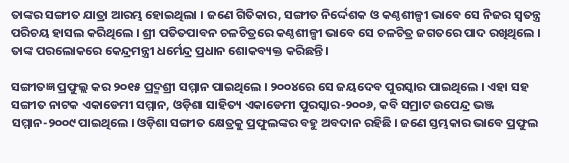ତାଙ୍କର ସଙ୍ଗୀତ ଯାତ୍ରା ଆରମ୍ଭ ହୋଇଥିଲା । ଜଣେ ଗିତିକାର, ସଙ୍ଗୀତ ନିର୍ଦ୍ଦେଶକ ଓ କଣ୍ଠଶୀଳ୍ପୀ ଭାବେ ସେ ନିଜର ସ୍ୱତନ୍ତ୍ର ପରିଚୟ ହାସଲ କରିଥିଲେ । ଶ୍ରୀ ପତିତପାବନ ଚଳଚିତ୍ରରେ କଣ୍ଠଶୀଳ୍ପୀ ଭାବେ ସେ ଚଳଚିତ୍ର ଜଗତରେ ପାଦ ରଖିଥିଲେ । ତାଙ୍କ ପରଲୋକରେ କେନ୍ଦ୍ରମନ୍ତ୍ରୀ ଧର୍ମେନ୍ଦ୍ର ପ୍ରଧାନ ଶୋକବ୍ୟକ୍ତ କରିଛନ୍ତି ।

ସଙ୍ଗୀତଜ୍ଞ ପ୍ରଫୁଲ୍ଲ କର ୨୦୧୫ ପ୍ରଦ୍ମଶ୍ରୀ ସମ୍ମାନ ପାଇଥିଲେ । ୨୦୦୪ରେ ସେ ଜୟଦେବ ପୁରସ୍କାର ପାଇଥିଲେ । ଏହା ସହ ସଙ୍ଗୀତ ନାଟକ ଏକାଡେମୀ ସମ୍ମାନ, ଓଡ଼ିଶା ସାହିତ୍ୟ ଏକାଡେମୀ ପୁରସ୍କାର-୨୦୦୬, କବି ସମ୍ରାଟ ଉପେନ୍ଦ୍ର ଭଞ୍ଜ ସମ୍ମାନ-୨୦୦୯ ପାଇଥିଲେ । ଓଡ଼ିଶା ସଙ୍ଗୀତ କ୍ଷେତ୍ରକୁ ପ୍ରଫୁଲଙ୍କର ବହୁ ଅବଦାନ ରହିଛି । ଜଣେ ସ୍ତମ୍ଭକାର ଭାବେ ପ୍ରଫୁଲ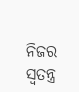ନିଜର ସ୍ୱତନ୍ତ୍ର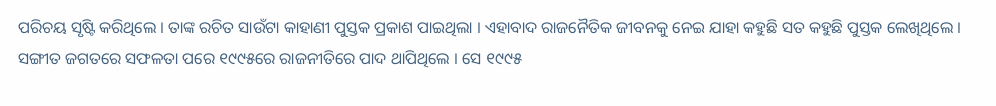ପରିଚୟ ସୃଷ୍ଟି କରିଥିଲେ । ତାଙ୍କ ରଚିତ ସାଉଁଟା କାହାଣୀ ପୁସ୍ତକ ପ୍ରକାଶ ପାଇଥିଲା । ଏହାବାଦ ରାଜନୈତିକ ଜୀବନକୁ ନେଇ ଯାହା କହୁଛି ସତ କହୁଛି ପୁସ୍ତକ ଲେଖିଥିଲେ । ସଙ୍ଗୀତ ଜଗତରେ ସଫଳତା ପରେ ୧୯୯୫ରେ ରାଜନୀତିରେ ପାଦ ଥାପିଥିଲେ । ସେ ୧୯୯୫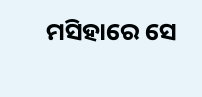ମସିହାରେ ସେ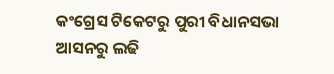କଂଗ୍ରେସ ଟିକେଟରୁ ପୁରୀ ବିଧାନସଭା ଆସନରୁ ଲଢି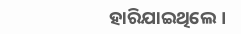ହାରିଯାଇଥିଲେ ।